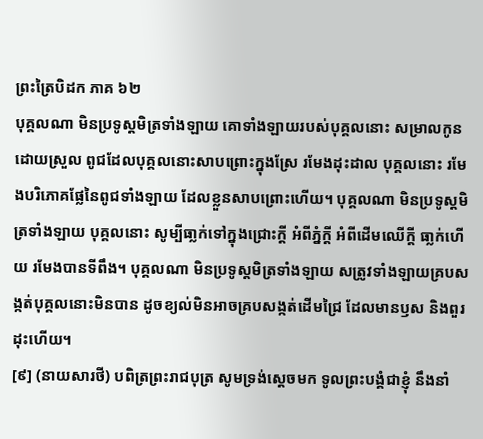ព្រះត្រៃបិដក ភាគ ៦២
បុគ្គលណា មិនប្រទូស្តមិត្រទាំងឡាយ គោទាំងឡាយរបស់បុគ្គលនោះ សម្រាលកូនដោយស្រួល ពូជដែលបុគ្គលនោះសាបព្រោះក្នុងស្រែ រមែងដុះដាល បុគ្គលនោះ រមែងបរិភោគផ្លែនៃពូជទាំងឡាយ ដែលខ្លួនសាបព្រោះហើយ។ បុគ្គលណា មិនប្រទូស្តមិត្រទាំងឡាយ បុគ្គលនោះ សូម្បីធា្លក់ទៅក្នុងជ្រោះក្តី អំពីភ្នំក្តី អំពីដើមឈើក្តី ធា្លក់ហើយ រមែងបានទីពឹង។ បុគ្គលណា មិនប្រទូស្តមិត្រទាំងឡាយ សត្រូវទាំងឡាយគ្របសង្កត់បុគ្គលនោះមិនបាន ដូចខ្យល់មិនអាចគ្របសង្កត់ដើមជ្រៃ ដែលមានឫស និងពួរដុះហើយ។
[៩] (នាយសារថី) បពិត្រព្រះរាជបុត្រ សូមទ្រង់សេ្តចមក ទូលព្រះបង្គំជាខ្ញុំ នឹងនាំ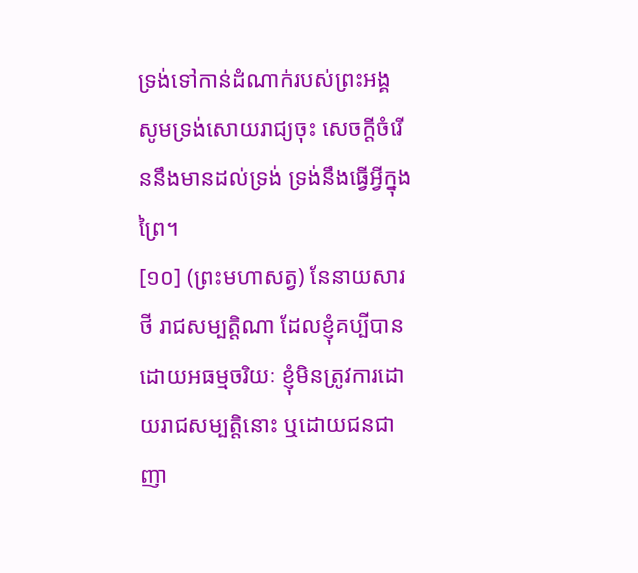ទ្រង់ទៅកាន់ដំណាក់របស់ព្រះអង្គ សូមទ្រង់សោយរាជ្យចុះ សេចក្តីចំរើននឹងមានដល់ទ្រង់ ទ្រង់នឹងធើ្វអ្វីក្នុងព្រៃ។
[១០] (ព្រះមហាសត្វ) នែនាយសារថី រាជសម្បត្តិណា ដែលខ្ញុំគប្បីបានដោយអធម្មចរិយៈ ខ្ញុំមិនត្រូវការដោយរាជសម្បត្តិនោះ ឬដោយជនជាញា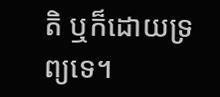តិ ឬក៏ដោយទ្រព្យទេ។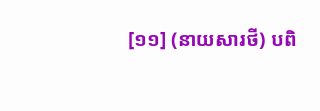[១១] (នាយសារថី) បពិ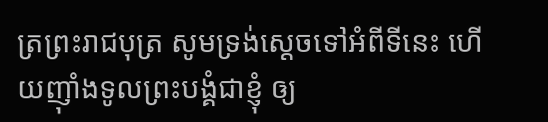ត្រព្រះរាជបុត្រ សូមទ្រង់សេ្តចទៅអំពីទីនេះ ហើយញ៉ាំងទូលព្រះបង្គំជាខ្ញុំ ឲ្យ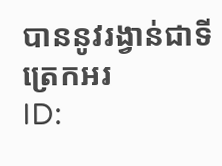បាននូវរង្វាន់ជាទីត្រេកអរ
ID: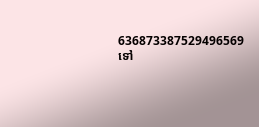636873387529496569
ទៅ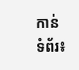កាន់ទំព័រ៖